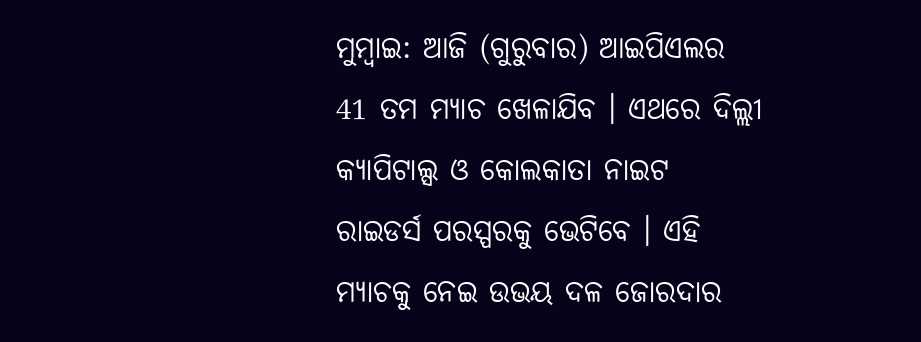ମୁମ୍ବାଇ: ଆଜି (ଗୁରୁବାର) ଆଇପିଏଲର 41 ତମ ମ୍ୟାଚ ଖେଳାଯିବ । ଏଥରେ ଦିଲ୍ଲୀ କ୍ୟାପିଟାଲ୍ସ ଓ କୋଲକାତା ନାଇଟ ରାଇଡର୍ସ ପରସ୍ପରକୁ ଭେଟିବେ । ଏହି ମ୍ୟାଚକୁ ନେଇ ଉଭୟ ଦଳ ଜୋରଦାର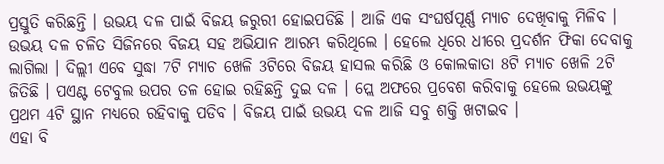ପ୍ରସ୍ତୁତି କରିଛନ୍ତି । ଉଭୟ ଦଳ ପାଇଁ ବିଜୟ ଜରୁରୀ ହୋଇପଡିଛି । ଆଜି ଏକ ସଂଘର୍ଷପୂର୍ଣ୍ଣ ମ୍ୟାଚ ଦେଖିବାକୁ ମିଳିବ ।
ଉଭୟ ଦଳ ଚଳିତ ସିଜିନରେ ବିଜୟ ସହ ଅଭିଯାନ ଆରମ୍ଭ କରିଥିଲେ । ହେଲେ ଧିରେ ଧୀରେ ପ୍ରଦର୍ଶନ ଫିକା ଦେବାକୁ ଲାଗିଲା । ଦିଲ୍ଲୀ ଏବେ ସୁଦ୍ଧା 7ଟି ମ୍ୟାଚ ଖେଳି 3ଟିରେ ବିଜୟ ହାସଲ କରିଛି ଓ କୋଲକାତା 8ଟି ମ୍ୟାଚ ଖେଳି 2ଟି ଜିତିଛି । ପଏଣ୍ଟ ଟେବୁଲ ଉପର ତଳ ହୋଇ ରହିଛନ୍ତି ଦୁଇ ଦଳ । ପ୍ଲେ ଅଫରେ ପ୍ରବେଶ କରିବାକୁ ହେଲେ ଉଭୟଙ୍କୁ ପ୍ରଥମ 4ଟି ସ୍ଥାନ ମଧ୍ୟରେ ରହିବାକୁ ପଡିବ । ବିଜୟ ପାଇଁ ଉଭୟ ଦଳ ଆଜି ସବୁ ଶକ୍ତି ଖଟାଇବ ।
ଏହା ବି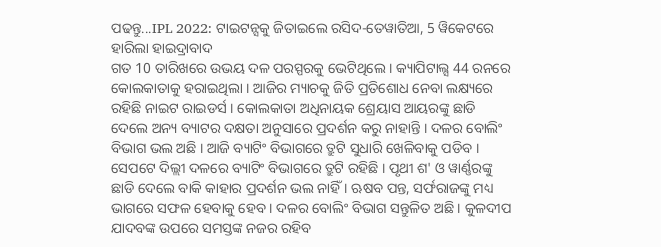ପଢନ୍ତୁ...IPL 2022: ଟାଇଟନ୍ସକୁ ଜିତାଇଲେ ରସିଦ-ତେୱାତିଆ, 5 ୱିକେଟରେ ହାରିଲା ହାଇଦ୍ରାବାଦ
ଗତ 10 ତାରିଖରେ ଉଭୟ ଦଳ ପରସ୍ପରକୁ ଭେଟିଥିଲେ । କ୍ୟାପିଟାଲ୍ସ 44 ରନରେ କୋଲକାତାକୁ ହରାଇଥିଲା । ଆଜିର ମ୍ୟାଚକୁ ଜିତି ପ୍ରତିଶୋଧ ନେବା ଲକ୍ଷ୍ୟରେ ରହିଛି ନାଇଟ ରାଇଡର୍ସ । କୋଲକାତା ଅଧିନାୟକ ଶ୍ରେୟାସ ଆୟରଙ୍କୁ ଛାଡି ଦେଲେ ଅନ୍ୟ ବ୍ୟାଟର ଦକ୍ଷତା ଅନୁସାରେ ପ୍ରଦର୍ଶନ କରୁ ନାହାନ୍ତି । ଦଳର ବୋଲିଂ ବିଭାଗ ଭଲ ଅଛି । ଆଜି ବ୍ୟାଟିଂ ବିଭାଗରେ ତ୍ରୁଟି ସୁଧାରି ଖେଳିବାକୁ ପଡିବ ।
ସେପଟେ ଦିଲ୍ଲୀ ଦଳରେ ବ୍ୟାଟିଂ ବିଭାଗରେ ତ୍ରୁଟି ରହିଛି । ପୃଥୀ ଶ' ଓ ୱାର୍ଣ୍ଣରଙ୍କୁ ଛାଡି ଦେଲେ ବାକି କାହାର ପ୍ରଦର୍ଶନ ଭଲ ନାହିଁ । ଋଷବ ପନ୍ତ, ସର୍ଫରାଜଙ୍କୁ ମଧ୍ୟ ଭାଗରେ ସଫଳ ହେବାକୁ ହେବ । ଦଳର ବୋଲିଂ ବିଭାଗ ସନ୍ତୁଳିତ ଅଛି । କୁଳଦୀପ ଯାଦବଙ୍କ ଉପରେ ସମସ୍ତଙ୍କ ନଜର ରହିବ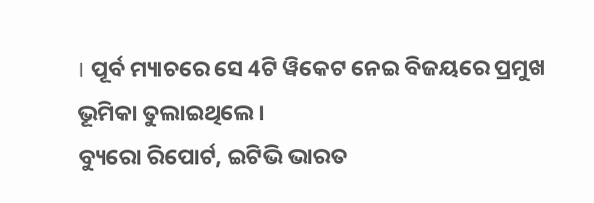। ପୂର୍ବ ମ୍ୟାଚରେ ସେ 4ଟି ୱିକେଟ ନେଇ ବିଜୟରେ ପ୍ରମୁଖ ଭୂମିକା ତୁଲାଇଥିଲେ ।
ବ୍ୟୁରୋ ରିପୋର୍ଟ, ଇଟିଭି ଭାରତ